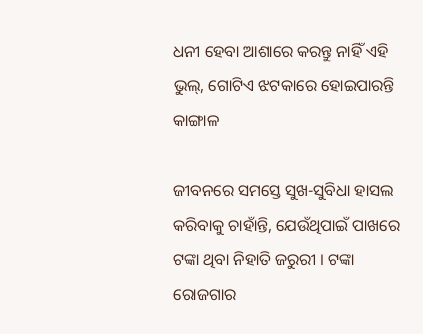ଧନୀ ହେବା ଆଶାରେ କରନ୍ତୁ ନାହିଁ ଏହି ଭୁଲ୍, ଗୋଟିଏ ଝଟକାରେ ହୋଇପାରନ୍ତି କାଙ୍ଗାଳ

ଜୀବନରେ ସମସ୍ତେ ସୁଖ-ସୁବିଧା ହାସଲ କରିବାକୁ ଚାହାଁନ୍ତି, ଯେଉଁଥିପାଇଁ ପାଖରେ ଟଙ୍କା ଥିବା ନିହାତି ଜରୁରୀ । ଟଙ୍କା ରୋଜଗାର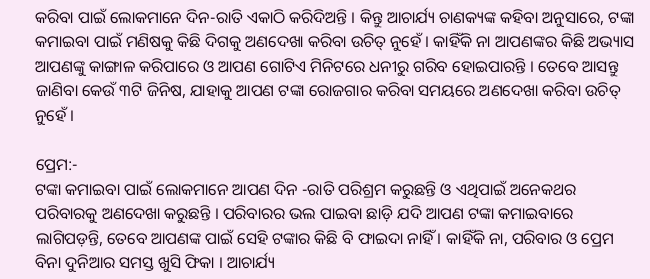କରିବା ପାଇଁ ଲୋକମାନେ ଦିନ-ରାତି ଏକାଠି କରିଦିଅନ୍ତି । କିନ୍ତୁ ଆଚାର୍ଯ୍ୟ ଚାଣକ୍ୟଙ୍କ କହିବା ଅନୁସାରେ, ଟଙ୍କା କମାଇବା ପାଇଁ ମଣିଷକୁ କିଛି ଦିଗକୁ ଅଣଦେଖା କରିବା ଉଚିତ୍ ନୁହେଁ । କାହିଁକି ନା ଆପଣଙ୍କର କିଛି ଅଭ୍ୟାସ ଆପଣଙ୍କୁ କାଙ୍ଗାଳ କରିପାରେ ଓ ଆପଣ ଗୋଟିଏ ମିନିଟରେ ଧନୀରୁ ଗରିବ ହୋଇପାରନ୍ତି । ତେବେ ଆସନ୍ତୁ ଜାଣିବା କେଉଁ ୩ଟି ଜିନିଷ, ଯାହାକୁ ଆପଣ ଟଙ୍କା ରୋଜଗାର କରିବା ସମୟରେ ଅଣଦେଖା କରିବା ଉଚିତ୍ ନୁହେଁ ।

ପ୍ରେମ:-
ଟଙ୍କା କମାଇବା ପାଇଁ ଲୋକମାନେ ଆପଣ ଦିନ -ରାତି ପରିଶ୍ରମ କରୁଛନ୍ତି ଓ ଏଥିପାଇଁ ଅନେକଥର ପରିବାରକୁ ଅଣଦେଖା କରୁଛନ୍ତି । ପରିବାରର ଭଲ ପାଇବା ଛାଡ଼ି ଯଦି ଆପଣ ଟଙ୍କା କମାଇବାରେ ଲାଗିପଡ଼ନ୍ତି, ତେବେ ଆପଣଙ୍କ ପାଇଁ ସେହି ଟଙ୍କାର କିଛି ବି ଫାଇଦା ନାହିଁ । କାହିଁକି ନା, ପରିବାର ଓ ପ୍ରେମ ବିନା ଦୁନିଆର ସମସ୍ତ ଖୁସି ଫିକା । ଆଚାର୍ଯ୍ୟ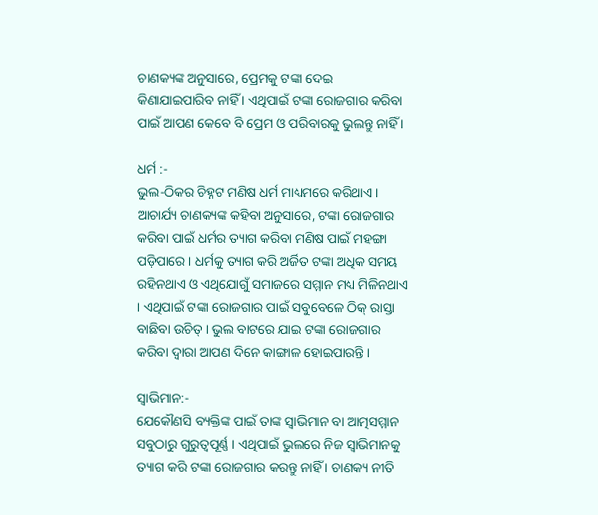ଚାଣକ୍ୟଙ୍କ ଅନୁସାରେ, ପ୍ରେମକୁ ଟଙ୍କା ଦେଇ କିଣାଯାଇପାରିବ ନାହିଁ । ଏଥିପାଇଁ ଟଙ୍କା ରୋଜଗାର କରିବା ପାଇଁ ଆପଣ କେବେ ବି ପ୍ରେମ ଓ ପରିବାରକୁ ଭୁଲନ୍ତୁ ନାହିଁ ।

ଧର୍ମ :-
ଭୁଲ-ଠିକର ଚିହ୍ନଟ ମଣିଷ ଧର୍ମ ମାଧ୍ୟମରେ କରିଥାଏ । ଆଚାର୍ଯ୍ୟ ଚାଣକ୍ୟଙ୍କ କହିବା ଅନୁସାରେ, ଟଙ୍କା ରୋଜଗାର କରିବା ପାଇଁ ଧର୍ମର ତ୍ୟାଗ କରିବା ମଣିଷ ପାଇଁ ମହଙ୍ଗା ପଡ଼ିପାରେ । ଧର୍ମକୁ ତ୍ୟାଗ କରି ଅର୍ଜିତ ଟଙ୍କା ଅଧିକ ସମୟ ରହିନଥାଏ ଓ ଏଥିଯୋଗୁଁ ସମାଜରେ ସମ୍ମାନ ମଧ୍ୟ ମିଳିନଥାଏ । ଏଥିପାଇଁ ଟଙ୍କା ରୋଜଗାର ପାଇଁ ସବୁବେଳେ ଠିକ୍ ରାସ୍ତା ବାଛିବା ଉଚିତ୍ । ଭୁଲ ବାଟରେ ଯାଇ ଟଙ୍କା ରୋଜଗାର କରିବା ଦ୍ୱାରା ଆପଣ ଦିନେ କାଙ୍ଗାଳ ହୋଇପାରନ୍ତି ।

ସ୍ୱାଭିମାନ:-
ଯେକୌଣସି ବ୍ୟକ୍ତିଙ୍କ ପାଇଁ ତାଙ୍କ ସ୍ୱାଭିମାନ ବା ଆତ୍ମସମ୍ମାନ ସବୁଠାରୁ ଗୁରୁତ୍ୱପୂର୍ଣ୍ଣ । ଏଥିପାଇଁ ଭୁଲରେ ନିଜ ସ୍ୱାଭିମାନକୁ ତ୍ୟାଗ କରି ଟଙ୍କା ରୋଜଗାର କରନ୍ତୁ ନାହିଁ । ଚାଣକ୍ୟ ନୀତି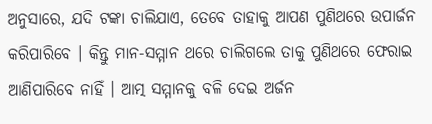ଅନୁସାରେ, ଯଦି ଟଙ୍କା ଚାଲିଯାଏ, ତେବେ ତାହାକୁ ଆପଣ ପୁଣିଥରେ ଉପାର୍ଜନ କରିପାରିବେ । କିନ୍ତୁ ମାନ-ସମ୍ମାନ ଥରେ ଚାଲିଗଲେ ତାକୁ ପୁଣିଥରେ ଫେରାଇ ଆଣିପାରିବେ ନାହିଁ । ଆତ୍ମ ସମ୍ମାନକୁ ବଳି ଦେଇ ଅର୍ଜନ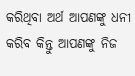କରିଥିବା ଅର୍ଥ ଆପଣଙ୍କୁ ଧନୀ କରିବ କିନ୍ତୁ ଆପଣଙ୍କୁ ନିଜ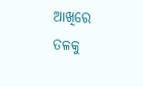ଆଖିରେ ତଳକୁ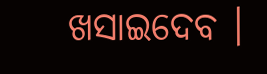ଖସାଇଦେବ ।